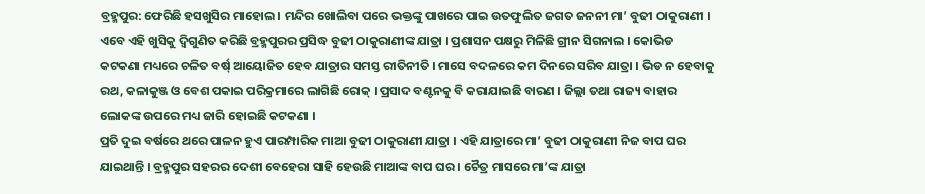ବ୍ରହ୍ମପୁର: ଫେରିଛି ହସଖୁସିର ମାହୋଲ । ମନ୍ଦିର ଖୋଲିବା ପରେ ଭକ୍ତଙ୍କୁ ପାଖରେ ପାଇ ଉତଫୁଲିତ ଜଗତ ଜନନୀ ମା’ ବୁଢୀ ଠାକୁରାଣୀ । ଏବେ ଏହି ଖୁସିକୁ ଦ୍ବିଗୁଣିତ କରିଛି ବ୍ରହ୍ମପୁରର ପ୍ରସିଦ୍ଧ ବୁଢୀ ଠାକୁରାଣୀଙ୍କ ଯାତ୍ରା । ପ୍ରଶାସନ ପକ୍ଷରୁ ମିଳିଛି ଗ୍ରୀନ ସିଗନାଲ । କୋଭିଡ କଟକଣା ମଧ୍ୟରେ ଚଳିତ ବର୍ଷ୍ ଆୟୋଜିତ ହେବ ଯାତ୍ରାର ସମସ୍ତ ରୀତିନୀତି । ମାସେ ବଦଳରେ କମ ଦିନରେ ସରିବ ଯାତ୍ରା । ଭିଡ ନ ହେବାକୁ ରଥ, କଳାକୁଞ୍ଜ ଓ ବେଶ ପକାଇ ପରିକ୍ରମାରେ ଲାଗିଛି ରୋକ୍ । ପ୍ରସାଦ ବଣ୍ଟନକୁ ବି କରାଯାଇଛି ବାରଣ । ଜିଲ୍ଲା ତଥା ରାଜ୍ୟ ବାହାର ଲୋକଙ୍କ ଉପରେ ମଧ୍ୟ ଜାରି ହୋଇଛି କଟକଣା ।
ପ୍ରତି ଦୁଇ ବର୍ଷରେ ଥରେ ପାଳନ ହୁଏ ପାରମ୍ପାରିକ ମାଆ ବୁଢୀ ଠାକୁରାଣୀ ଯାତ୍ରା । ଏହି ଯାତ୍ରାରେ ମା’ ବୁଢୀ ଠାକୁରାଣୀ ନିଜ ବାପ ଘର ଯାଇଥାନ୍ତି । ବ୍ରହ୍ମପୁର ସହରର ଦେଶୀ ବେହେରା ସାହି ହେଉଛି ମାଆଙ୍କ ବାପ ଘର । ଚୈତ୍ର ମାସରେ ମା’ଙ୍କ ଯାତ୍ରା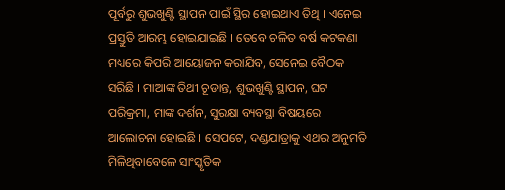ପୂର୍ବରୁ ଶୁଭଖୁଣ୍ଟି ସ୍ଥାପନ ପାଇଁ ସ୍ଥିର ହୋଇଥାଏ ତିଥି । ଏନେଇ ପ୍ରସ୍ତୁତି ଆରମ୍ଭ ହୋଇଯାଇଛି । ତେବେ ଚଳିତ ବର୍ଷ କଟକଣା ମଧ୍ୟରେ କିପରି ଆୟୋଜନ କରାଯିବ, ସେନେଇ ବୈଠକ ସରିଛି । ମାଆଙ୍କ ତିଥୀ ଚୂଡାନ୍ତ, ଶୁଭଖୁଣ୍ଟି ସ୍ଥାପନ, ଘଟ ପରିକ୍ରମା, ମାଙ୍କ ଦର୍ଶନ, ସୁରକ୍ଷା ବ୍ୟବସ୍ଥା ବିଷୟରେ ଆଲୋଚନା ହୋଇଛି । ସେପଟେ, ଦଣ୍ଡଯାତ୍ରାକୁ ଏଥର ଅନୁମତି ମିଳିଥିବାବେଳେ ସାଂସ୍କୃତିକ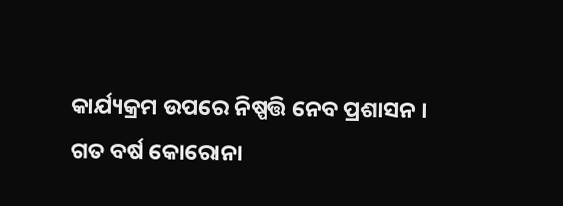କାର୍ଯ୍ୟକ୍ରମ ଉପରେ ନିଷ୍ପତ୍ତି ନେବ ପ୍ରଶାସନ ।
ଗତ ବର୍ଷ କୋରୋନା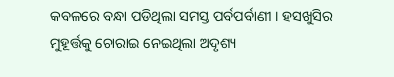କବଳରେ ବନ୍ଧା ପଡିଥିଲା ସମସ୍ତ ପର୍ବପର୍ବାଣୀ । ହସଖୁସିର ମୁହୂର୍ତ୍ତକୁ ଚୋରାଇ ନେଇଥିଲା ଅଦୃଶ୍ୟ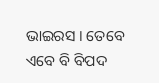ଭାଇରସ । ତେବେ ଏବେ ବି ବିପଦ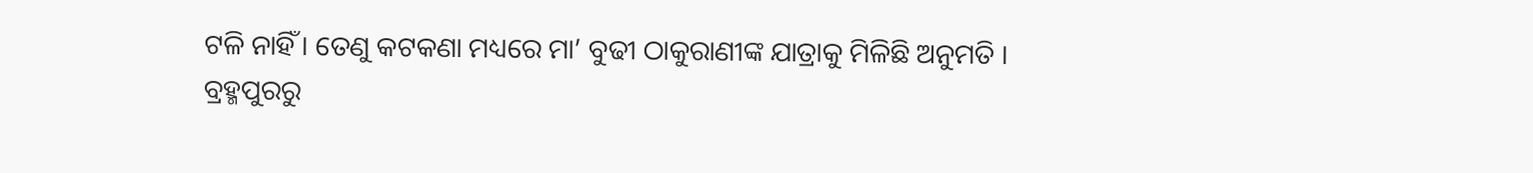ଟଳି ନାହିଁ । ତେଣୁ କଟକଣା ମଧ୍ୟରେ ମା’ ବୁଢୀ ଠାକୁରାଣୀଙ୍କ ଯାତ୍ରାକୁ ମିଳିଛି ଅନୁମତି ।
ବ୍ରହ୍ମପୁରରୁ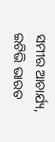ସମୀର ଆଚାର୍ଯ୍ୟ, ଇଟିଭି ଭାରତ